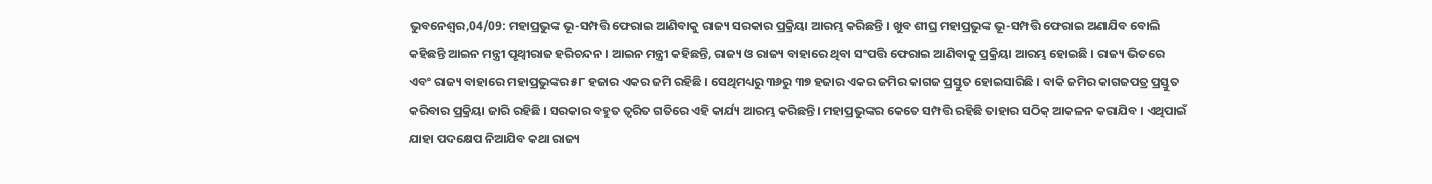ଭୁବନେଶ୍ୱର,04/09: ମହାପ୍ରଭୁଙ୍କ ଭୂ-ସମ୍ପତ୍ତି ଫେରାଇ ଆଣିବାକୁ ରାଜ୍ୟ ସରକାର ପ୍ରକ୍ରିୟା ଆରମ୍ଭ କରିଛନ୍ତି । ଖୁବ ଶୀଘ୍ର ମହାପ୍ରଭୁଙ୍କ ଭୂ-ସମ୍ପତ୍ତି ଫେରାଇ ଅଣାଯିବ ବୋଲି କହିଛନ୍ତି ଆଇନ ମନ୍ତ୍ରୀ ପୃଥ୍ୱୀରାଜ ହରିଚନ୍ଦନ । ଆଇନ ମନ୍ତ୍ରୀ କହିଛନ୍ତି, ରାଜ୍ୟ ଓ ରାଜ୍ୟ ବାହାରେ ଥିବା ସଂପତ୍ତି ଫେରାଇ ଆଣିବାକୁ ପ୍ରକ୍ରିୟା ଆରମ୍ଭ ହୋଇଛି । ରାଜ୍ୟ ଭିତରେ ଏବଂ ରାଜ୍ୟ ବାହାରେ ମହାପ୍ରଭୁଙ୍କର ୫୮ ହଜାର ଏକର ଜମି ରହିଛି । ସେଥିମଧ୍ୟରୁ ୩୬ରୁ ୩୭ ହଜାର ଏକର ଜମିର କାଗଜ ପ୍ରସ୍ତୁତ ହୋଇସାରିଛି । ବାକି ଜମିର କାଗଜପତ୍ର ପ୍ରସ୍ତୁତ କରିବାର ପ୍ରକ୍ରିୟା ଜାରି ରହିଛି । ସରକାର ବହୁତ ତ୍ୱରିତ ଗତିରେ ଏହି କାର୍ଯ୍ୟ ଆରମ୍ଭ କରିଛନ୍ତି। ମହାପ୍ରଭୁଙ୍କର କେତେ ସମ୍ପତ୍ତି ରହିଛି ତାହାର ସଠିକ୍ ଆକଳନ କରାଯିବ । ଏଥିପାଇଁ ଯାହା ପଦକ୍ଷେପ ନିଆଯିବ କଥା ରାଜ୍ୟ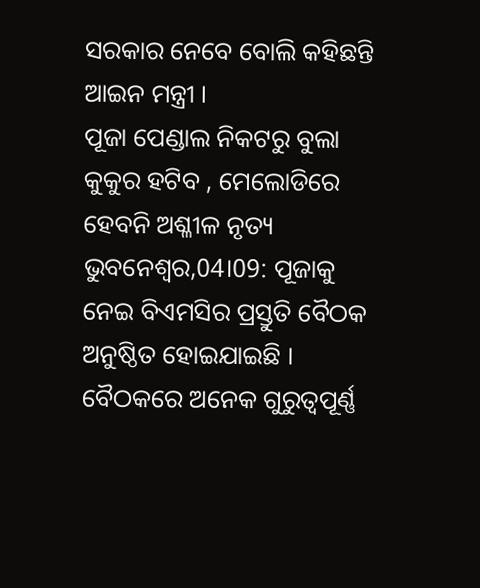ସରକାର ନେବେ ବୋଲି କହିଛନ୍ତି ଆଇନ ମନ୍ତ୍ରୀ ।
ପୂଜା ପେଣ୍ଡାଲ ନିକଟରୁ ବୁଲା କୁକୁର ହଟିବ , ମେଲୋଡିରେ ହେବନି ଅଶ୍ଳୀଳ ନୃତ୍ୟ
ଭୁବନେଶ୍ବର,04।09: ପୂଜାକୁ ନେଇ ବିଏମସିର ପ୍ରସ୍ତୁତି ବୈଠକ ଅନୁଷ୍ଠିତ ହୋଇଯାଇଛି । ବୈଠକରେ ଅନେକ ଗୁରୁତ୍ବପୂର୍ଣ୍ଣ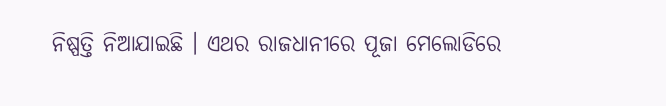ନିଷ୍ପତ୍ତି ନିଆଯାଇଛି । ଏଥର ରାଜଧାନୀରେ ପୂଜା ମେଲୋଡିରେ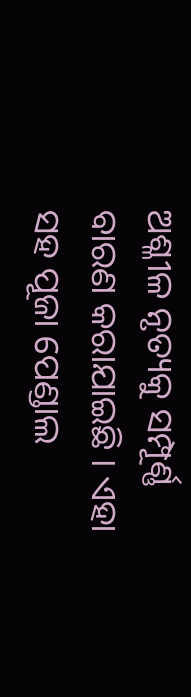ଅଶ୍ଳୀଳ ନୃତ୍ୟକୁ ସମ୍ପୂର୍ଣ୍ଣ ବାରଣ କରାଯାଇଛି । ଏହା ସହ ପୂଜା ପେଣ୍ଡାଲ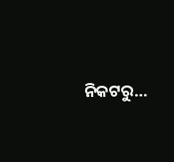ନିକଟରୁ…